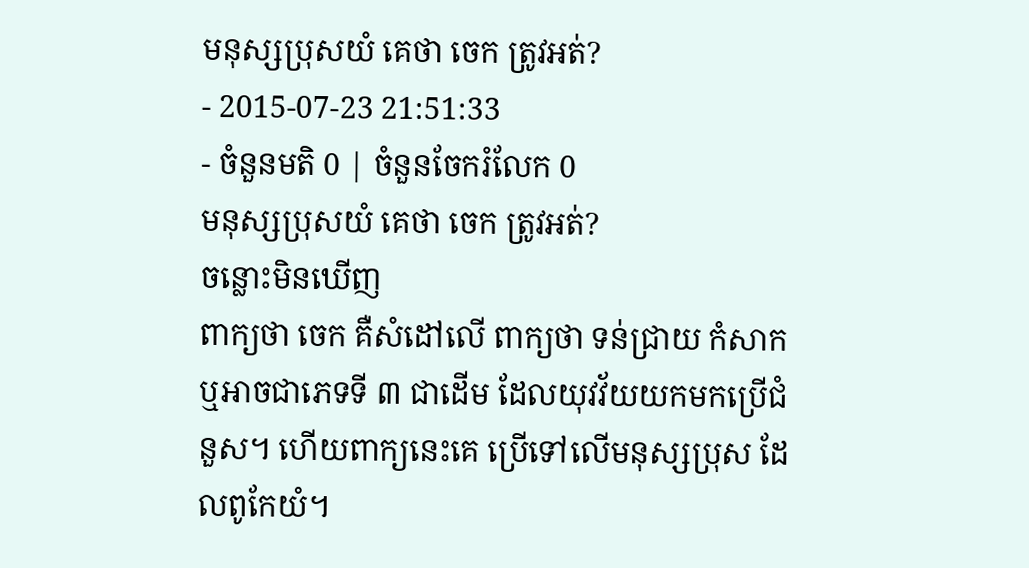មនុស្សប្រុសយំ គេថា ចេក ត្រូវអត់?
- 2015-07-23 21:51:33
- ចំនួនមតិ 0 | ចំនួនចែករំលែក 0
មនុស្សប្រុសយំ គេថា ចេក ត្រូវអត់?
ចន្លោះមិនឃើញ
ពាក្យថា ចេក គឺសំដៅលើ ពាក្យថា ទន់ជ្រាយ កំសាក ឬអាចជាភេទទី ៣ ជាដើម ដែលយុវវ័យយកមកប្រើជំនួស។ ហើយពាក្យនេះគេ ប្រើទៅលើមនុស្សប្រុស ដែលពូកែយំ។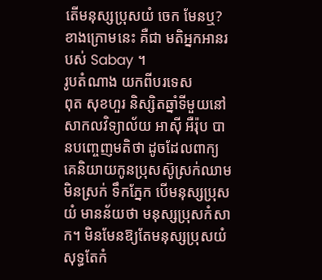តើមនុស្សប្រុសយំ ចេក មែនឬ?
ខាងក្រោមនេះ គឺជា មតិអ្នកអានរបស់ Sabay ។
រូបតំណាង យកពីបរទេស
ពុត សុខហួរ និស្សិតឆ្នាំទីមួយនៅសាកលវិទ្យាល័យ អាស៊ី អឺរ៉ុប បានបញ្ចេញមតិថា ដូចដែលពាក្យគេនិយាយកូនប្រុសស៊ូស្រក់ឈាមមិនស្រក់ ទឹកភ្នែក បើមនុស្សប្រុសយំ មានន័យថា មនុស្សប្រុសកំសាក។ មិនមែនឱ្យតែមនុស្សប្រុសយំ សុទ្ធតែកំ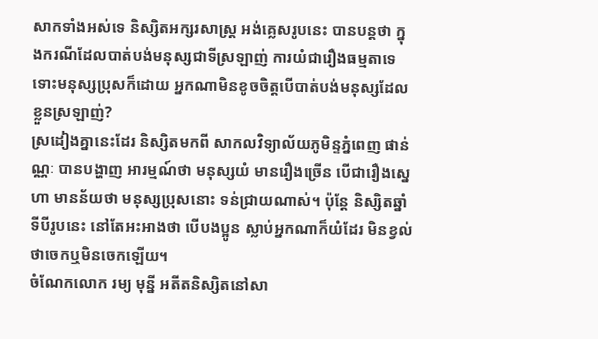សាកទាំងអស់ទេ និស្សិតអក្សរសាស្ត្រ អង់គ្លេសរូបនេះ បានបន្តថា ក្នុងករណីដែលបាត់បង់មនុស្សជាទីស្រឡាញ់ ការយំជារឿងធម្មតាទេ ទោះមនុស្សប្រុសក៏ដោយ អ្នកណាមិនខូចចិត្តបើបាត់បង់មនុស្សដែលខ្លួនស្រឡាញ់?
ស្រដៀងគ្នានេះដែរ និស្សិតមកពី សាកលវិទ្យាល័យភូមិន្ទភ្នំពេញ ផាន់ណ្ណៈ បានបង្ហាញ អារម្មណ៍ថា មនុស្សយំ មានរឿងច្រើន បើជារឿងស្នេហា មានន័យថា មនុស្សប្រុសនោះ ទន់ជ្រាយណាស់។ ប៉ុន្តែ និស្សិតឆ្នាំទីបីរូបនេះ នៅតែអះអាងថា បើបងប្អូន ស្លាប់អ្នកណាក៏យំដែរ មិនខ្វល់ថាចេកឬមិនចេកឡើយ។
ចំណែកលោក រម្យ មុន្នី អតីតនិស្សិតនៅសា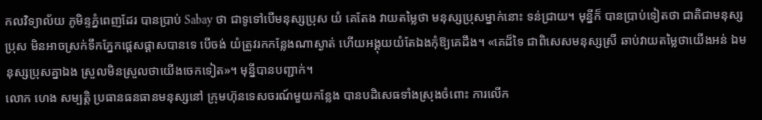កលវិទ្យាល័យ ភូមិន្ទភ្នំពេញដែរ បានប្រាប់ Sabay ថា ជាទូទៅបើមនុស្សប្រុស យំ គេតែង វាយតម្លៃថា មនុស្សប្រុសម្នាក់នោះ ទន់ជ្រាយ។ មុន្នីក៏ បានប្រាប់ទៀតថា ជាតិជាមនុស្សប្រុស មិនអាចស្រក់ទឹកភ្នែកផ្ដេសផ្ដាសបានទេ បើចង់ យំត្រូវរកកន្លែងណាស្ងាត់ ហើយអង្គុយយំតែឯងកុំឱ្យគេដឹង។ «គេដ៏ទៃ ជាពិសេសមនុស្សស្រី ឆាប់វាយតម្លៃថាយើងអន់ ឯមនុស្សប្រុសគ្នាឯង ស្រួលមិនស្រួលថាយើងចេកទៀត»។ មុន្នីបានបញ្ជាក់។
លោក ហេង សម្បត្តិ ប្រធានធនធានមនុស្សនៅ ក្រុមហ៊ុនទេសចរណ៍មួយកន្លែង បានបដិសេធទាំងស្រុងចំពោះ ការលើក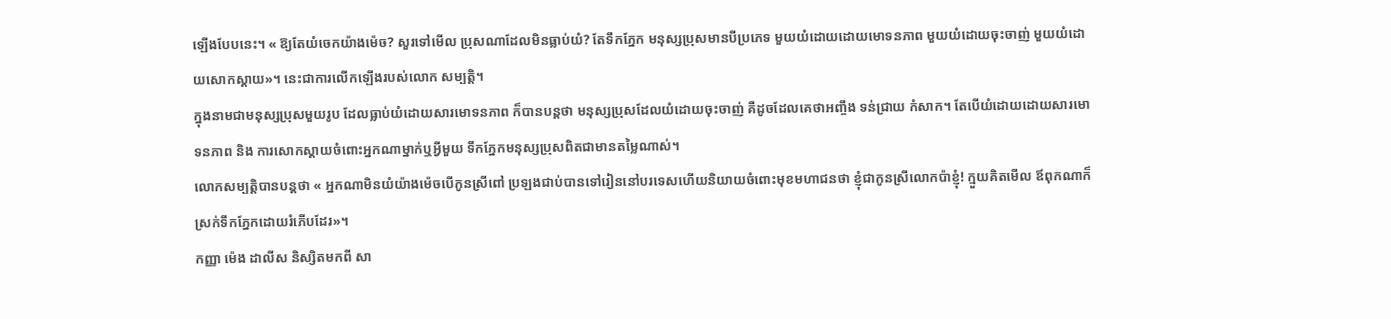ឡើងបែបនេះ។ « ឱ្យតែយំចេកយ៉ាងម៉េច? សួរទៅមើល ប្រុសណាដែលមិនធ្លាប់យំ? តែទឹកភ្នែក មនុស្សប្រុសមានបីប្រភេទ មួយយំដោយដោយមោទនភាព មួយយំដោយចុះចាញ់ មួយយំដោយសោកស្ដាយ»។ នេះជាការលើកឡើងរបស់លោក សម្បត្តិ។
ក្នុងនាមជាមនុស្សប្រុសមួយរូប ដែលធ្លាប់យំដោយសារមោទនភាព ក៏បានបន្តថា មនុស្សប្រុសដែលយំដោយចុះចាញ់ គឺដូចដែលគេថាអញ្ចឹង ទន់ជ្រាយ កំសាក។ តែបើយំដោយដោយសារមោទនភាព និង ការសោកស្ដាយចំពោះអ្នកណាម្នាក់ឬអ្វីមួយ ទឹកភ្នែកមនុស្សប្រុសពិតជាមានតម្លៃណាស់។
លោកសម្បត្តិបានបន្តថា « អ្នកណាមិនយំយ៉ាងម៉េចបើកូនស្រីពៅ ប្រឡងជាប់បានទៅរៀននៅបរទេសហើយនិយាយចំពោះមុខមហាជនថា ខ្ញុំជាកូនស្រីលោកប៉ាខ្ញុំ! ក្មួយគិតមើល ឪពុកណាក៏ស្រក់ទឹកភ្នែកដោយរំភើបដែរ»។
កញ្ញា ម៉េង ដាលីស និស្សិតមកពី សា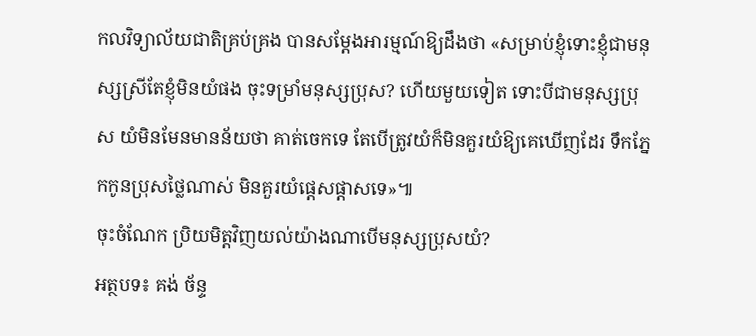កលវិទ្យាល័យជាតិគ្រប់គ្រង បានសម្ដែងអារម្មណ៍ឱ្យដឹងថា «សម្រាប់ខ្ញុំទោះខ្ញុំជាមនុស្សស្រីតែខ្ញុំមិនយំផង ចុះទម្រាំមនុស្សប្រុស? ហើយមួយទៀត ទោះបីជាមនុស្សប្រុស យំមិនមែនមានន័យថា គាត់ចេកទេ តែបើត្រូវយំក៏មិនគួរយំឱ្យគេឃើញដែរ ទឹកភ្នែកកូនប្រុសថ្លៃណាស់ មិនគួរយំផ្ដេសផ្ដាសទេ»៕
ចុះចំណែក ប្រិយមិត្តវិញយល់យ៉ាងណាបើមនុស្សប្រុសយំ?
អត្ថបទ៖ គង់ ច័ន្ទ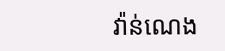វ៉ាន់ណេង